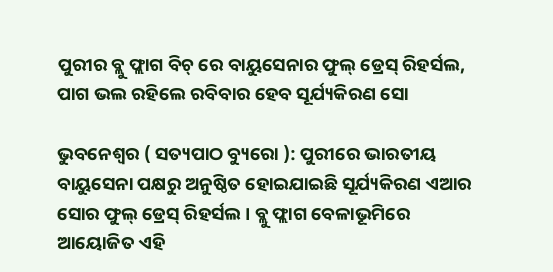ପୁରୀର ବ୍ଲୁ ଫ୍ଲାଗ ବିଚ୍ ରେ ବାୟୁସେନାର ଫୁଲ୍ ଡ୍ରେସ୍ ରିହର୍ସଲ, ପାଗ ଭଲ ରହିଲେ ରବିବାର ହେବ ସୂର୍ଯ୍ୟକିରଣ ସୋ

ଭୁବନେଶ୍ୱର ( ସତ୍ୟପାଠ ବ୍ୟୁରୋ ): ପୁରୀରେ ଭାରତୀୟ ବାୟୁସେନା ପକ୍ଷରୁ ଅନୁଷ୍ଠିତ ହୋଇଯାଇଛି ସୂର୍ଯ୍ୟକିରଣ ଏଆର ସୋର ଫୁଲ୍ ଡ୍ରେସ୍ ରିହର୍ସଲ । ବ୍ଲୁ ଫ୍ଲାଗ ବେଳାଭୂମିରେ ଆୟୋଜିତ ଏହି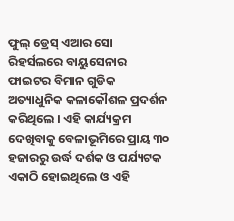ଫୁଲ୍ ଡ୍ରେସ୍ ଏଆର ସୋ ରିହର୍ସଲରେ ବାୟୁସେନାର ଫାଇଟର ବିମାନ ଗୁଡିକ ଅତ୍ୟାଧୁନିକ କଳାକୌଶଳ ପ୍ରଦର୍ଶନ କରିଥିଲେ । ଏହି କାର୍ଯ୍ୟକ୍ରମ ଦେଖିବାକୁ ବେଳାଭୂମିରେ ପ୍ରାୟ ୩୦ ହଜାରରୁ ଉର୍ଦ୍ଧ ଦର୍ଶକ ଓ ପର୍ଯ୍ୟଟକ ଏକାଠି ହୋଇଥିଲେ ଓ ଏହି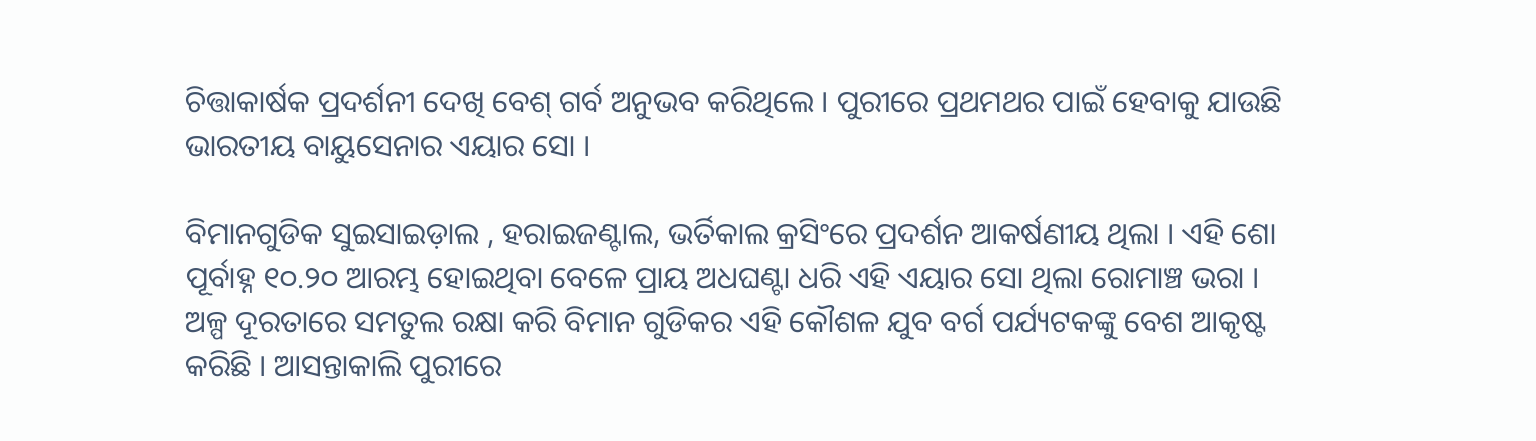ଚିତ୍ତାକାର୍ଷକ ପ୍ରଦର୍ଶନୀ ଦେଖି ବେଶ୍ ଗର୍ବ ଅନୁଭବ କରିଥିଲେ । ପୁରୀରେ ପ୍ରଥମଥର ପାଇଁ ହେବାକୁ ଯାଉଛି ଭାରତୀୟ ବାୟୁସେନାର ଏୟାର ସୋ ।‌

ବିମାନଗୁଡିକ ସୁଇସାଇଡ଼ାଲ , ହରାଇଜଣ୍ଟାଲ, ଭର୍ତିକାଲ କ୍ରସିଂରେ ପ୍ରଦର୍ଶନ ଆକର୍ଷଣୀୟ ଥିଲା । ଏହି ଶୋ ପୂର୍ବାହ୍ନ ୧୦.୨୦ ଆରମ୍ଭ ହୋଇଥିବା ବେଳେ ପ୍ରାୟ ଅଧଘଣ୍ଟା ଧରି ଏହି ଏୟାର ସୋ ଥିଲା ରୋମାଞ୍ଚ ଭରା । ଅଳ୍ପ ଦୂରତାରେ ସମତୁଲ ରକ୍ଷା କରି ବିମାନ ଗୁଡିକର ଏହି କୌଶଳ ଯୁବ ବର୍ଗ ପର୍ଯ୍ୟଟକଙ୍କୁ ବେଶ ଆକୃଷ୍ଟ କରିଛି । ଆସନ୍ତାକାଲି ପୁରୀରେ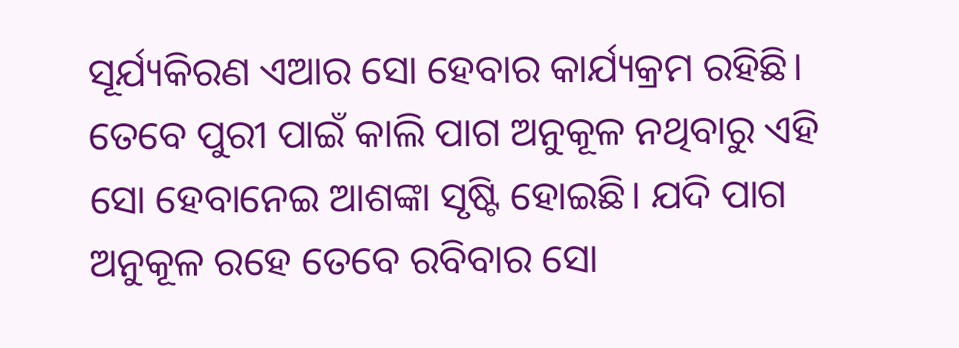ସୂର୍ଯ୍ୟକିରଣ ଏଆର ସୋ ହେବାର କାର୍ଯ୍ୟକ୍ରମ ରହିଛି। ତେବେ ପୁରୀ ପାଇଁ କାଲି ପାଗ ଅନୁକୂଳ ନଥିବାରୁ ଏହି ସୋ ହେବାନେଇ ଆଶଙ୍କା ସୃଷ୍ଟି ହୋଇଛି। ଯଦି ପାଗ ଅନୁକୂଳ ରହେ ତେବେ ରବିବାର ସୋ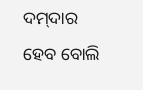ଦମ୍‌ଦାର ହେବ ବୋଲି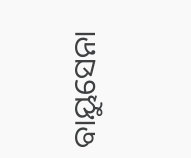ବାୟୁସେନା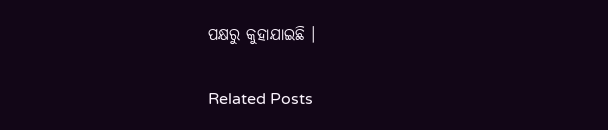ପକ୍ଷରୁ କୁହାଯାଇଛି ।

Related Posts